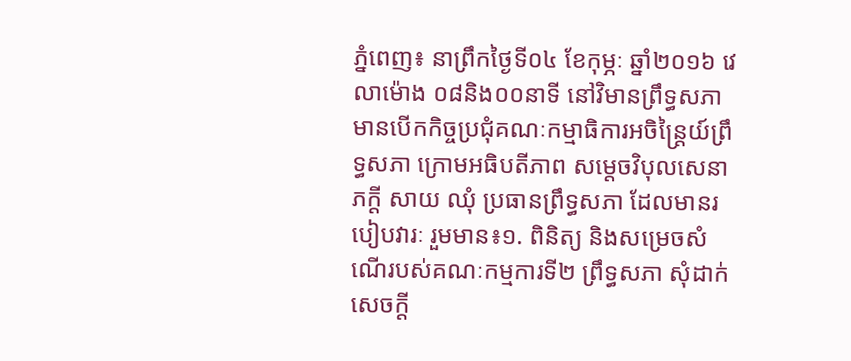ភ្នំពេញ៖ នាព្រឹកថ្ងៃទី០៤ ខែកុម្ភៈ ឆ្នាំ២០១៦ វេលាម៉ោង ០៨និង០០នាទី នៅវិមានព្រឹទ្ធសភា មានបើកកិច្ចប្រជុំគណៈកម្មាធិការអចិន្ត្រៃយ៍ព្រឹទ្ធសភា ក្រោមអធិបតីភាព សម្តេចវិបុលសេនាភក្តី សាយ ឈុំ ប្រធានព្រឹទ្ធសភា ដែលមានរបៀបវារៈ រួមមាន៖១. ពិនិត្យ និងសម្រេចសំណើរបស់គណៈកម្មការទី២ ព្រឹទ្ធសភា សុំដាក់សេចក្តី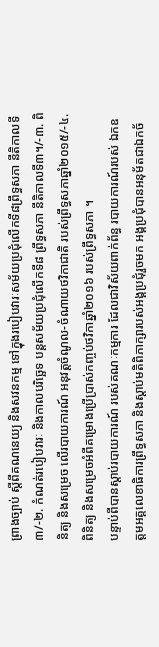ព្រាងច្បាប់ ស្តីពីគណនេយ្យ និងសវនកម្ម ទៅក្នុងរបៀបវារៈសម័យប្រជុំលើកទី៨ព្រឹទ្ធសភា នីតិកាលទី៣/-២. កំណត់របៀបវារៈ និងកាលបរិច្ឆេទ បន្តសម័យប្រជុំលើកទី៨ ព្រឹទ្ធសភា នីតិកាលទី៣។/-៣. ពិនិត្យ និងសម្រេច លើរបាយការណ៍ អនុវត្តចំណូល-ចំណាយថវិកាជាតិ របស់ព្រឹទ្ធសភាឆ្នាំ២០១៥/-៤. ពិនិត្យ និងសម្រេចអំពីគម្រោងប្រើប្រាស់កញ្ចប់ថវិកាឆ្នាំ២០១៦ របស់ព្រឹទ្ធសភា ។
បន្ទាប់ពីបានស្តាប់របាយការណ៍ របស់គណៈកម្មការ ដែលជាវិស័យពាក់ព័ន្ធ របាយការណ៍របស់ ឯកឧត្តមអគ្គលេខាធិការព្រឹទ្ធសភា និងស្តាប់មតិពិភាក្សារបស់អង្គប្រជុំរួចមក អង្គប្រជុំបានអនុម័តជាឯកច័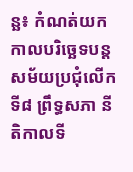ន្ឆ៖ កំណត់យកកាលបរិច្ឆេទបន្តសម័យប្រជុំលើកទី៨ ព្រឹទ្ធសភា នីតិកាលទី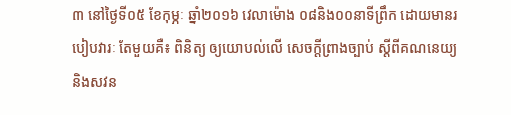៣ នៅថ្ងៃទី០៥ ខែកុម្ភៈ ឆ្នាំ២០១៦ វេលាម៉ោង ០៨និង០០នាទីព្រឹក ដោយមានរបៀបវារៈ តែមួយគឺ៖ ពិនិត្យ ឲ្យយោបល់លើ សេចក្តីព្រាងច្បាប់ ស្តីពីគណនេយ្យ និងសវន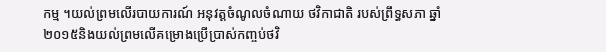កម្ម ។យល់ព្រមលើរបាយការណ៍ អនុវត្តចំណូលចំណាយ ថវិកាជាតិ របស់ព្រឹទ្ធសភា ឆ្នាំ២០១៥និងយល់ព្រមលើគម្រោងប្រើប្រាស់កញ្ចប់ថវិ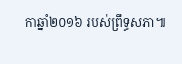កាឆ្នាំ២០១៦ របស់ព្រឹទ្ធសភា៕